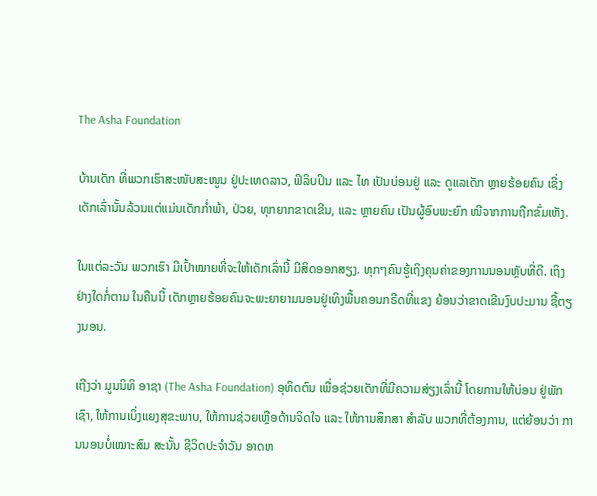The Asha Foundation

ບ້ານເດັກ ທີ່ພວກເຮົາສະໜັບສະໜູນ ຢູ່ປະເທດລາວ, ຟິລິບປິນ ແລະ ໄທ ເປັນບ່ອນຢູ່ ແລະ ດູແລເດັກ ຫຼາຍຮ້ອຍຄົນ ເຊີ່ງເດັກເລົ່ານັ້ນລ້ວນແຕ່ແມ່ນເດັກກໍ່າພ້າ, ປ່ວຍ, ທຸກຍາກຂາດເຂີນ, ແລະ ຫຼາຍຄົນ ເປັນຜູ້ອົບພະຍົກ ໜີຈາກການຖືກຂົ່ມເຫັງ.

ໃນແຕ່ລະວັນ ພວກເຮົາ ມີເປົ້າໝາຍທີ່ຈະໃຫ້ເດັກເລົ່ານີ້ ມີສິດອອກສຽງ. ທຸກໆຄົນຮູ້ເຖິງຄຸນຄ່າຂອງການນອນຫຼັບທີ່ດີ. ເຖິງຢ່າງໃດກໍ່ຕາມ ໃນຄືນນີ້ ເດັກຫຼາຍຮ້ອຍຄົນຈະພະຍາຍາມນອນຢູ່ເທິງພື້ນຄອນກຣີດທີ່ແຂງ ຍ້ອນວ່າຂາດເຂີນງົບປະມານ ຊື້ຕຽງນອນ.

ເຖີງວ່າ ມູນນິທິ ອາຊາ (The Asha Foundation) ອຸທິດຕົນ ເພື່ອຊ່ວຍເດັກທີ່ມີຄວາມສ່ຽງເລົ່ານີ້ ໂດຍການໃຫ້ບ່ອນ ຢູ່ພັກເຊົາ, ໃຫ້ການເບິ່ງແຍງສຸຂະພາບ, ໃຫ້ການຊ່ວຍເຫຼືອດ້ານຈິດໃຈ ແລະ ໃຫ້ການສຶກສາ ສໍາລັບ ພວກທີ່ຕ້ອງການ, ແຕ່ຍ້ອນວ່າ ການນອນບໍ່ເໝາະສົມ ສະນັ້ນ ຊີວິດປະຈໍາວັນ ອາດຫ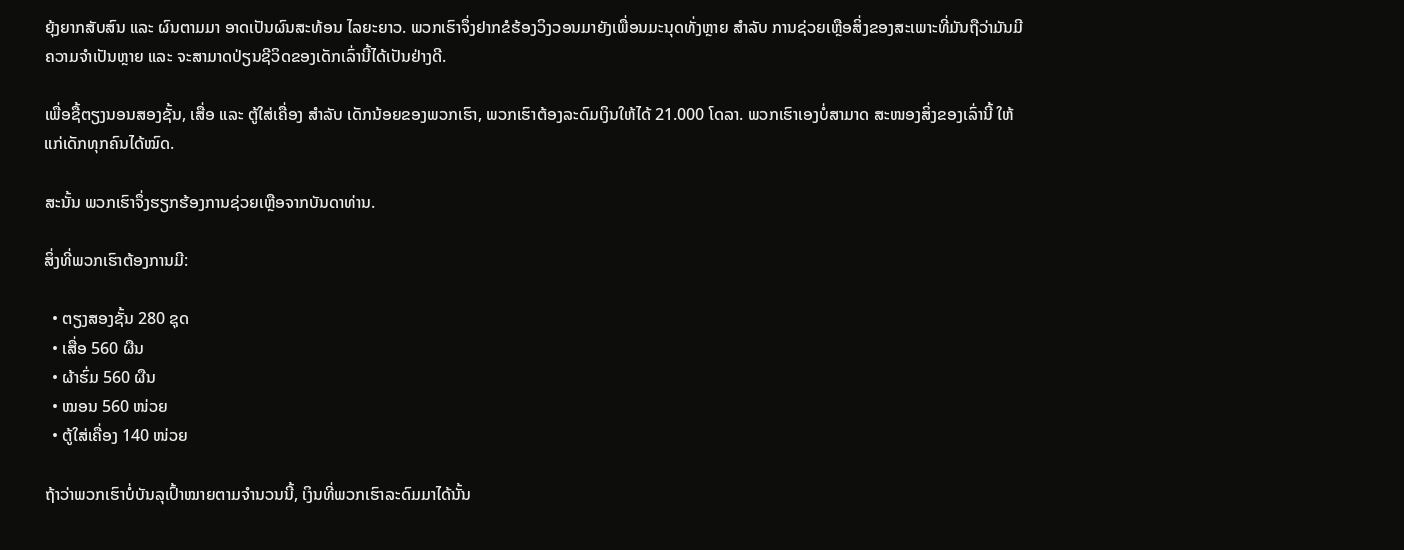ຍຸ້ງຍາກສັບສົນ ແລະ ຜົນຕາມມາ ອາດເປັນຜົນສະທ້ອນ ໄລຍະຍາວ. ພວກເຮົາຈຶ່ງຢາກຂໍຮ້ອງວິງວອນມາຍັງເພື່ອນມະນຸດທັ່ງຫຼາຍ ສໍາລັບ ການຊ່ວຍເຫຼືອສິ່ງຂອງສະເພາະທີ່ມັນຖືວ່າມັນມີຄວາມຈໍາເປັນຫຼາຍ ແລະ ຈະສາມາດປ່ຽນຊີວິດຂອງເດັກເລົ່ານີ້ໄດ້ເປັນຢ່າງດີ.

ເພື່ອຊື້ຕຽງນອນສອງຊັ້ນ, ເສື່ອ ແລະ ຕູ້ໃສ່ເຄື່ອງ ສໍາລັບ ເດັກນ້ອຍຂອງພວກເຮົາ, ພວກເຮົາຕ້ອງລະດົມເງິນໃຫ້ໄດ້ 21.000 ໂດລາ. ພວກເຮົາເອງບໍ່ສາມາດ ສະໜອງສິ່ງຂອງເລົ່ານີ້ ໃຫ້ແກ່ເດັກທຸກຄົນໄດ້ໝົດ.

ສະນັ້ນ ພວກເຮົາຈຶ່ງຮຽກຮ້ອງການຊ່ວຍເຫຼືອຈາກບັນດາທ່ານ.

ສິ່ງທີ່ພວກເຮົາຕ້ອງການມີ:

  • ຕຽງສອງຊັ້ນ 280 ຊຸດ
  • ເສື່ອ 560 ຜືນ
  • ຜ້າຮົ່ມ 560 ຜືນ
  • ໝອນ 560 ໜ່ວຍ
  • ຕູ້ໃສ່ເຄື່ອງ 140 ໜ່ວຍ

ຖ້າວ່າພວກເຮົາບໍ່ບັນລຸເປົ້າໝາຍຕາມຈຳນວນນີ້, ເງິນທີ່ພວກເຮົາລະດົມມາໄດ້ນັ້ນ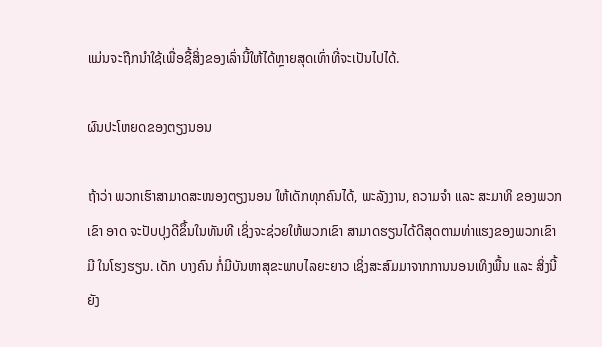ແມ່ນຈະຖືກນໍາໃຊ້ເພື່ອຊື້ສິ່ງຂອງເລົ່ານີ້ໃຫ້ໄດ້ຫຼາຍສຸດເທົ່າທີ່ຈະເປັນໄປໄດ້.

ຜົນປະໂຫຍດຂອງຕຽງນອນ

ຖ້າວ່າ ພວກເຮົາສາມາດສະໜອງຕຽງນອນ ໃຫ້ເດັກທຸກຄົນໄດ້, ພະລັງງານ, ຄວາມຈໍາ ແລະ ສະມາທິ ຂອງພວກເຂົາ ອາດ ຈະປັບປຸງດີຂຶ້ນໃນທັນທີ ເຊິ່ງຈະຊ່ວຍໃຫ້ພວກເຂົາ ສາມາດຮຽນໄດ້ດີສຸດຕາມທ່າແຮງຂອງພວກເຂົາມີ ໃນໂຮງຮຽນ. ເດັກ ບາງຄົນ ກໍ່ມີບັນຫາສຸຂະພາບໄລຍະຍາວ ເຊິ່ງສະສົມມາຈາກການນອນເທິງພື້ນ ແລະ ສິ່ງນີ້ ຍັງ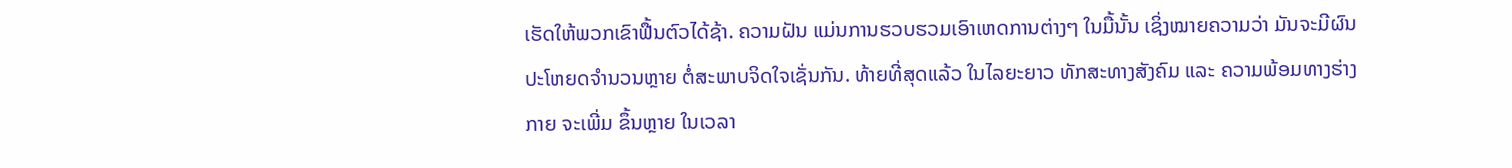ເຮັດໃຫ້ພວກເຂົາຟື້ນຕົວໄດ້ຊ້າ. ຄວາມຝັນ ແມ່ນການຮວບຮວມເອົາເຫດການຕ່າງໆ ໃນມື້ນັ້ນ ເຊິ່ງໝາຍຄວາມວ່າ ມັນຈະມີຜົນປະໂຫຍດຈໍານວນຫຼາຍ ຕໍ່ສະພາບຈິດໃຈເຊັ່ນກັນ. ທ້າຍທີ່ສຸດແລ້ວ ໃນໄລຍະຍາວ ທັກສະທາງສັງຄົມ ແລະ ຄວາມພ້ອມທາງຮ່າງກາຍ ຈະເພີ່ມ ຂຶ້ນຫຼາຍ ໃນເວລາ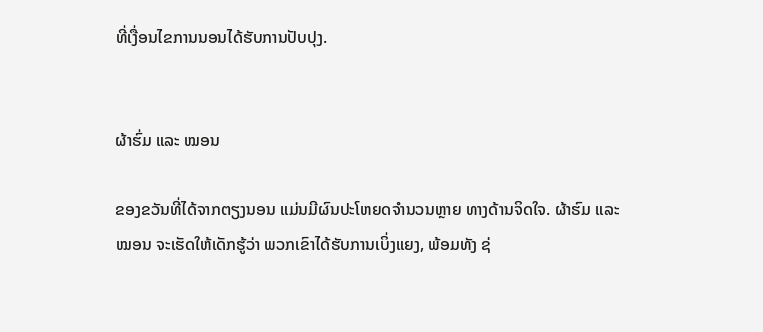ທີ່ເງື່ອນໄຂການນອນໄດ້ຮັບການປັບປຸງ.


ຜ້າຮົ່ມ ແລະ ໝອນ

ຂອງຂວັນທີ່ໄດ້ຈາກຕຽງນອນ ແມ່ນມີຜົນປະໂຫຍດຈໍານວນຫຼາຍ ທາງດ້ານຈິດໃຈ. ຜ້າຮົມ ແລະ ໝອນ ຈະເຮັດໃຫ້ເດັກຮູ້ວ່າ ພວກເຂົາໄດ້ຮັບການເບິ່ງແຍງ, ພ້ອມທັງ ຊ່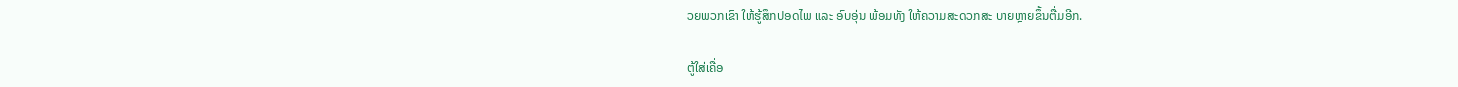ວຍພວກເຂົາ ໃຫ້ຮູ້ສຶກປອດໄພ ແລະ ອົບອຸ່ນ ພ້ອມທັງ ໃຫ້ຄວາມສະດວກສະ ບາຍຫຼາຍຂຶ້ນຕື່ມອີກ.

ຕູ້ໃສ່ເຄື່ອ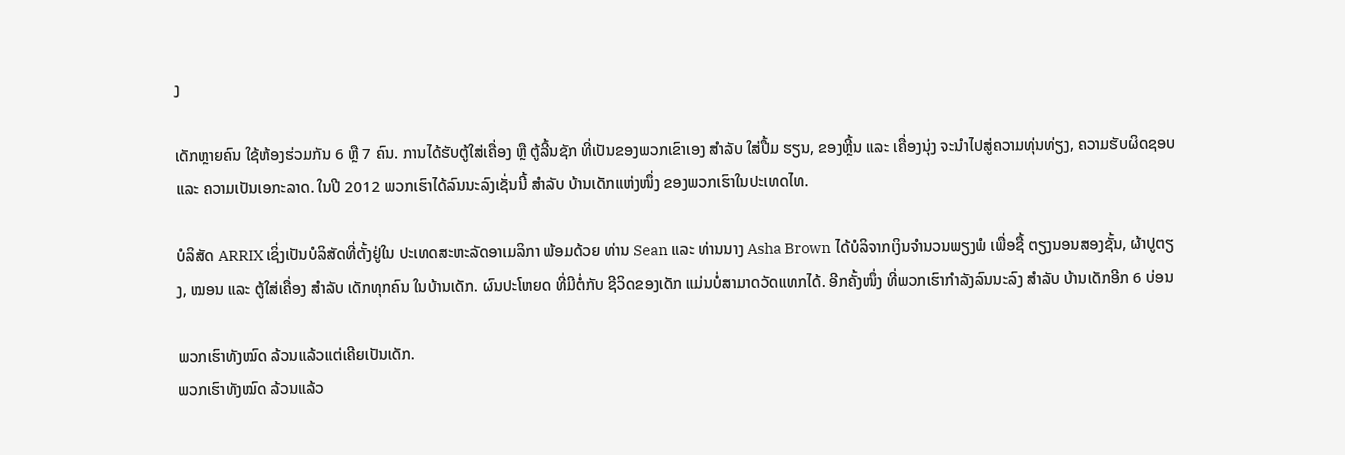ງ

ເດັກຫຼາຍຄົນ ໃຊ້ຫ້ອງຮ່ວມກັນ 6 ຫຼື 7 ຄົນ. ການໄດ້ຮັບຕູ້ໃສ່ເຄື່ອງ ຫຼື ຕູ້ລີ້ນຊັກ ທີ່ເປັນຂອງພວກເຂົາເອງ ສໍາລັບ ໃສ່ປື້ມ ຮຽນ, ຂອງຫຼີ້ນ ແລະ ເຄື່ອງນຸ່ງ ຈະນໍາໄປສູ່ຄວາມທຸ່ນທ່ຽງ, ຄວາມຮັບຜິດຊອບ ແລະ ຄວາມເປັນເອກະລາດ. ໃນປີ 2012 ພວກເຮົາໄດ້ລົນນະລົງເຊັ່ນນີ້ ສໍາລັບ ບ້ານເດັກແຫ່ງໜຶ່ງ ຂອງພວກເຮົາໃນປະເທດໄທ.

ບໍລິສັດ ARRIX ເຊິ່ງເປັນບໍລິສັດທີ່ຕັ້ງຢູ່ໃນ ປະເທດສະຫະລັດອາເມລິກາ ພ້ອມດ້ວຍ ທ່ານ Sean ແລະ ທ່ານນາງ Asha Brown ໄດ້ບໍລິຈາກເງິນຈໍານວນພຽງພໍ ເພື່ອຊື້ ຕຽງນອນສອງຊັ້ນ, ຜ້າປູຕຽງ, ໝອນ ແລະ ຕູ້ໃສ່ເຄື່ອງ ສໍາລັບ ເດັກທຸກຄົນ ໃນບ້ານເດັກ. ຜົນປະໂຫຍດ ທີ່ມີຕໍ່ກັບ ຊີວິດຂອງເດັກ ແມ່ນບໍ່ສາມາດວັດແທກໄດ້. ອີກຄັ້ງໜຶ່ງ ທີ່ພວກເຮົາກໍາລັງລົນນະລົງ ສໍາລັບ ບ້ານເດັກອີກ 6 ບ່ອນ

ພວກເຮົາທັງໝົດ ລ້ວນແລ້ວແຕ່ເຄີຍເປັນເດັກ.
ພວກເຮົາທັງໝົດ ລ້ວນແລ້ວ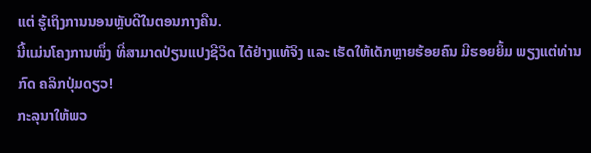ແຕ່ ຮູ້ເຖິງການນອນຫຼັບດີໃນຕອນກາງຄືນ.
ນີ້ແມ່ນໂຄງການໜຶ່ງ ທີ່ສາມາດປ່ຽນແປງຊີວິດ ໄດ້ຢ່າງແທ້ຈິງ ແລະ ເຮັດໃຫ້ເດັກຫຼາຍຮ້ອຍຄົນ ມີຮອຍຍິ້ມ ພຽງແຕ່ທ່ານກົດ ຄລິກປຸ່ມດຽວ!
ກະລຸນາໃຫ້ພວ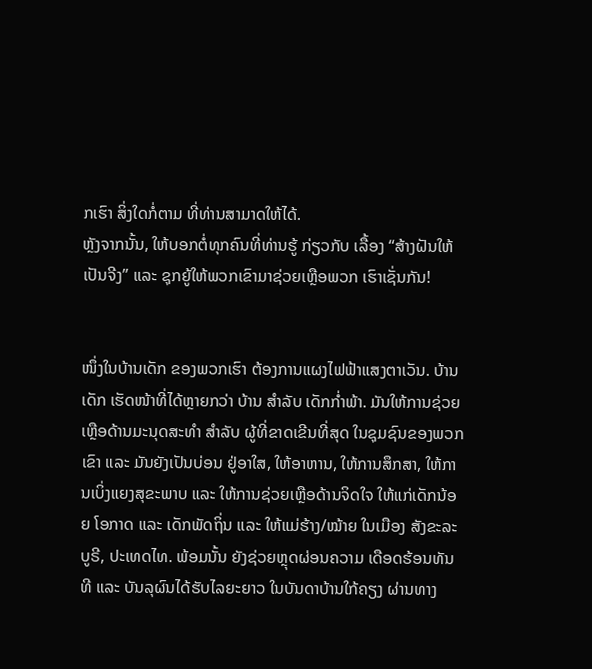ກເຮົາ ສິ່ງໃດກໍ່ຕາມ ທີ່ທ່ານສາມາດໃຫ້ໄດ້.
ຫຼັງຈາກນັ້ນ, ໃຫ້ບອກຕໍ່ທຸກຄົນທີ່ທ່ານຮູ້ ກ່ຽວກັບ ເລື້ອງ “ສ້າງຝັນໃຫ້ເປັນຈີງ” ແລະ ຊຸກຍູ້ໃຫ້ພວກເຂົາມາຊ່ວຍເຫຼືອພວກ ເຮົາເຊັ່ນກັນ!


ໜຶ່ງໃນບ້ານເດັກ ຂອງພວກເຮົາ ຕ້ອງການແຜງໄຟຟ້າແສງຕາເວັນ. ບ້ານເດັກ ເຮັດໜ້າທີ່ໄດ້ຫຼາຍກວ່າ ບ້ານ ສໍາລັບ ເດັກກໍ່າພ້າ. ມັນໃຫ້ການຊ່ວຍເຫຼືອດ້ານມະນຸດສະທໍາ ສໍາລັບ ຜູ້ທີ່ຂາດເຂີນທີ່ສຸດ ໃນຊຸມຊົນຂອງພວກເຂົາ ແລະ ມັນຍັງເປັນບ່ອນ ຢູ່ອາໃສ, ໃຫ້ອາຫານ, ໃຫ້ການສຶກສາ, ໃຫ້ການເບິ່ງແຍງສຸຂະພາບ ແລະ ໃຫ້ການຊ່ວຍເຫຼືອດ້ານຈິດໃຈ ໃຫ້ແກ່ເດັກນ້ອຍ ໂອກາດ ແລະ ເດັກພັດຖິ່ນ ແລະ ໃຫ້ແມ່ຮ້າງ/ໝ້າຍ ໃນເມືອງ ສັງຂະລະບູຣີ, ປະເທດໄທ. ພ້ອມນັ້ນ ຍັງຊ່ວຍຫຼຸດຜ່ອນຄວາມ ເດືອດຮ້ອນທັນທີ ແລະ ບັນລຸຜົນໄດ້ຮັບໄລຍະຍາວ ໃນບັນດາບ້ານໃກ້ຄຽງ ຜ່ານທາງ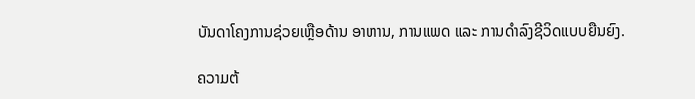ບັນດາໂຄງການຊ່ວຍເຫຼືອດ້ານ ອາຫານ, ການແພດ ແລະ ການດໍາລົງຊີວິດແບບຍືນຍົງ.

ຄວາມຕ້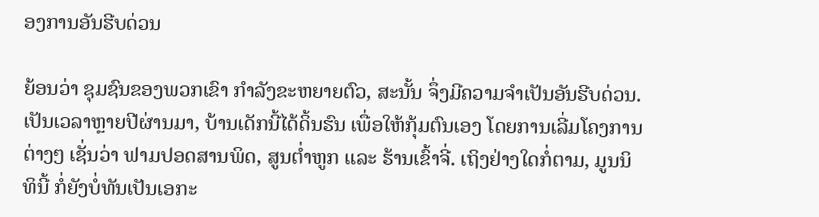ອງການອັນຮີບດ່ວນ

ຍ້ອນວ່າ ຊຸມຊົນຂອງພວກເຂົາ ກໍາລັງຂະຫຍາຍຕົວ, ສະນັ້ນ ຈຶ່ງມີຄວາມຈໍາເປັນອັນຮີບດ່ວນ. ເປັນເວລາຫຼາຍປີຜ່ານມາ, ບ້ານເດັກນີ້ໄດ້ດິ້ນຮົນ ເພື່ອໃຫ້ກຸ້ມຕົນເອງ ໂດຍການເລີ່ມໂຄງການຕ່າງໆ ເຊັ່ນວ່າ ຟາມປອດສານພິດ, ສູນຕໍ່າຫູກ ແລະ ຮ້ານເຂົ້າຈີ່. ເຖິງຢ່າງໃດກໍ່ຕາມ, ມູນນິທິນີ້ ກໍ່ຍັງບໍ່ທັນເປັນເອກະ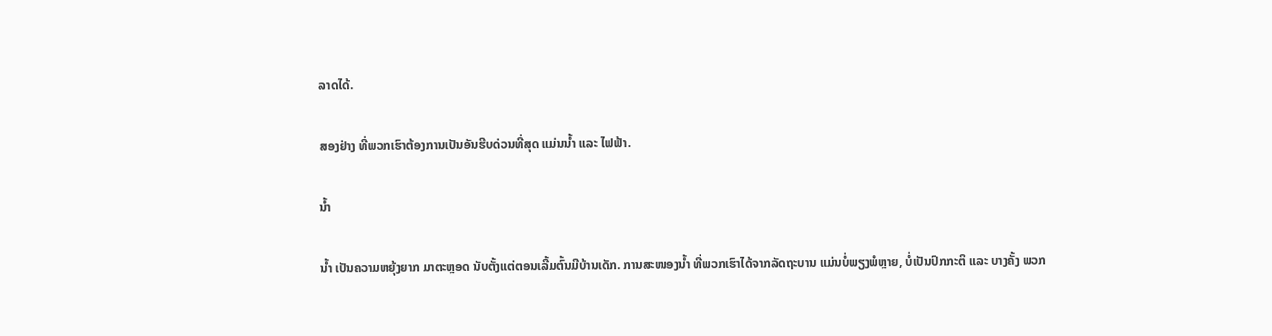ລາດໄດ້.

ສອງຢ່າງ ທີ່ພວກເຮົາຕ້ອງການເປັນອັນຮີບດ່ວນທີ່ສຸດ ແມ່ນນໍ້າ ແລະ ໄຟຟ້າ.

ນໍ້າ

ນໍ້າ ເປັນຄວາມຫຍຸ້ງຍາກ ມາຕະຫຼອດ ນັບຕັ້ງແຕ່ຕອນເລີ້ມຕົ້ນມີບ້ານເດັກ. ການສະໜອງນໍ້າ ທີ່ພວກເຮົາໄດ້ຈາກລັດຖະບານ ແມ່ນບໍ່ພຽງພໍຫຼາຍ, ບໍ່ເປັນປົກກະຕິ ແລະ ບາງຄັ້ງ ພວກ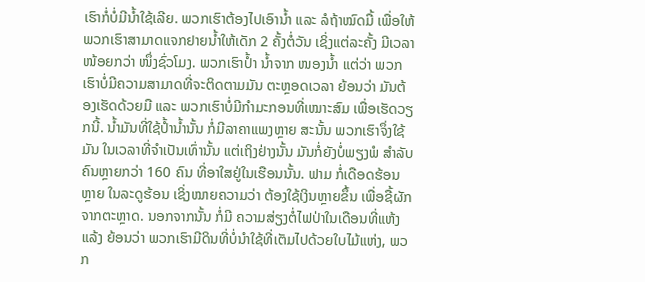ເຮົາກໍ່ບໍ່ມີນໍ້າໃຊ້ເລີຍ. ພວກເຮົາຕ້ອງໄປເອົານໍ້າ ແລະ ລໍຖ້າໝົດມື້ ເພື່ອໃຫ້ພວກເຮົາສາມາດແຈກຢາຍນໍ້າໃຫ້ເດັກ 2 ຄັ້ງຕໍ່ວັນ ເຊິ່ງແຕ່ລະຄັ້ງ ມີເວລາໜ້ອຍກວ່າ ໜຶ່ງຊົ່ວໂມງ. ພວກເຮົາປໍ້າ ນໍ້າຈາກ ໜອງນໍ້າ ແຕ່ວ່າ ພວກເຮົາບໍ່ມີຄວາມສາມາດທີ່ຈະຕິດຕາມມັນ ຕະຫຼອດເວລາ ຍ້ອນວ່າ ມັນຕ້ອງເຮັດດ້ວຍມື ແລະ ພວກເຮົາບໍ່ມີກໍາມະກອນທີ່ເໝາະສົມ ເພື່ອເຮັດວຽກນີ້. ນໍ້າມັນທີ່ໃຊ້ປໍ້ານໍ້ານັ້ນ ກໍ່ມີລາຄາແພງຫຼາຍ ສະນັ້ນ ພວກເຮົາຈຶ່ງໃຊ້ມັນ ໃນເວລາທີ່ຈໍາເປັນເທົ່ານັ້ນ ແຕ່ເຖິງຢ່າງນັ້ນ ມັນກໍ່ຍັງບໍ່ພຽງພໍ ສໍາລັບ ຄົນຫຼາຍກວ່າ 160 ຄົນ ທີ່ອາໃສຢູ່ໃນເຮືອນນັ້ນ. ຟາມ ກໍ່ເດືອດຮ້ອນຫຼາຍ ໃນລະດູຮ້ອນ ເຊິ່ງໝາຍຄວາມວ່າ ຕ້ອງໃຊ້ເງິນຫຼາຍຂຶ້ນ ເພື່ອຊື້ຜັກຈາກຕະຫຼາດ. ນອກຈາກນັ້ນ ກໍ່ມີ ຄວາມສ່ຽງຕໍ່ໄຟປ່າໃນເດືອນທີ່ແຫ້ງແລ້ງ ຍ້ອນວ່າ ພວກເຮົາມີດິນທີ່ບໍ່ນໍາໃຊ້ທີ່ເຕັມໄປດ້ວຍໃບໄມ້ແຫ່ງ, ພວກ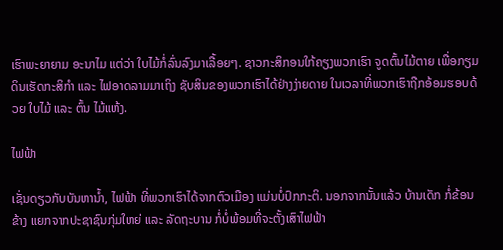ເຮົາພະຍາຍາມ ອະນາໄມ ແຕ່ວ່າ ໃບໄມ້ກໍ່ລົ່ນລົງມາເລື້ອຍໆ. ຊາວກະສິກອນໃກ້ຄຽງພວກເຮົາ ຈູດຕົ້ນໄມ້ຕາຍ ເພື່ອກຽມດິນເຮັດກະສິກໍາ ແລະ ໄຟອາດລາມມາເຖິງ ຊັບສິນຂອງພວກເຮົາໄດ້ຢ່າງງ່າຍດາຍ ໃນເວລາທີ່ພວກເຮົາຖືກອ້ອມຮອບດ້ວຍ ໃບໄມ້ ແລະ ຕົ້ນ ໄມ້ແຫ້ງ.

ໄຟຟ້າ

ເຊັ່ນດຽວກັບບັນຫານໍ້າ, ໄຟຟ້າ ທີ່ພວກເຮົາໄດ້ຈາກຕົວເມືອງ ແມ່ນບໍ່ປົກກະຕິ. ນອກຈາກນັ້ນແລ້ວ ບ້ານເດັກ ກໍ່ຂ້ອນຂ້າງ ແຍກຈາກປະຊາຊົນກຸ່ມໃຫຍ່ ແລະ ລັດຖະບານ ກໍ່ບໍ່ພ້ອມທີ່ຈະຕັ້ງເສົາໄຟຟ້າ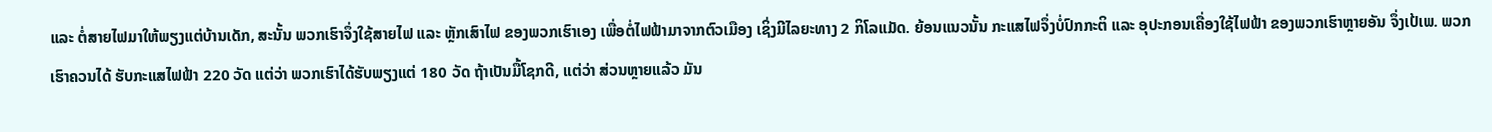ແລະ ຕໍ່ສາຍໄຟມາໃຫ້ພຽງແຕ່ບ້ານເດັກ, ສະນັ້ນ ພວກເຮົາຈຶ່ງໃຊ້ສາຍໄຟ ແລະ ຫຼັກເສົາໄຟ ຂອງພວກເຮົາເອງ ເພື່ອຕໍ່ໄຟຟ້າມາຈາກຕົວເມືອງ ເຊິ່ງມີໄລຍະທາງ 2 ກິໂລແມັດ. ຍ້ອນແນວນັ້ນ ກະແສໄຟຈຶ່ງບໍ່ປົກກະຕິ ແລະ ອຸປະກອນເຄື່ອງໃຊ້ໄຟຟ້າ ຂອງພວກເຮົາຫຼາຍອັນ ຈຶ່ງເປ້ເພ. ພວກເຮົາຄວນໄດ້ ຮັບກະແສໄຟຟ້າ 220 ວັດ ແຕ່ວ່າ ພວກເຮົາໄດ້ຮັບພຽງແຕ່ 180 ວັດ ຖ້າເປັນມື້ໂຊກດີ, ແຕ່ວ່າ ສ່ວນຫຼາຍແລ້ວ ມັນ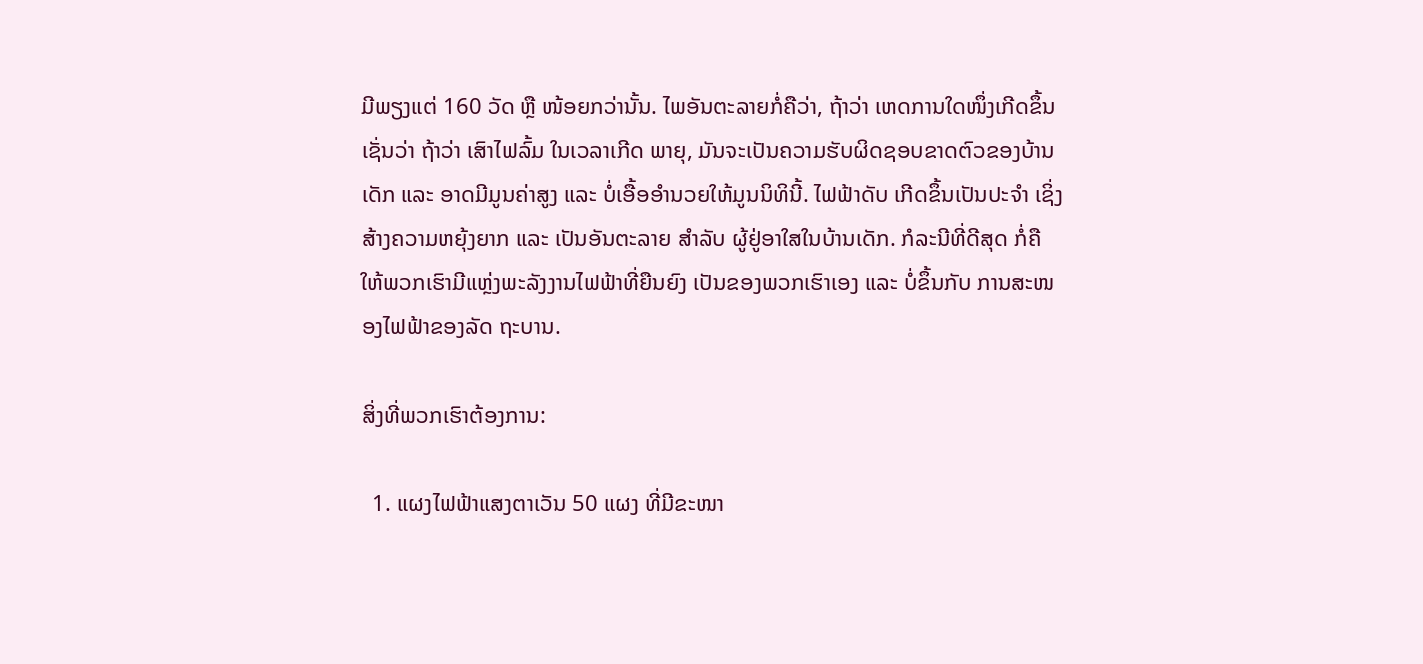ມີພຽງແຕ່ 160 ວັດ ຫຼື ໜ້ອຍກວ່ານັ້ນ. ໄພອັນຕະລາຍກໍ່ຄືວ່າ, ຖ້າວ່າ ເຫດການໃດໜຶ່ງເກີດຂຶ້ນ ເຊັ່ນວ່າ ຖ້າວ່າ ເສົາໄຟລົ້ມ ໃນເວລາເກີດ ພາຍຸ, ມັນຈະເປັນຄວາມຮັບຜິດຊອບຂາດຕົວຂອງບ້ານເດັກ ແລະ ອາດມີມູນຄ່າສູງ ແລະ ບໍ່ເອື້ອອໍານວຍໃຫ້ມູນນິທິນີ້. ໄຟຟ້າດັບ ເກີດຂຶ້ນເປັນປະຈໍາ ເຊິ່ງສ້າງຄວາມຫຍຸ້ງຍາກ ແລະ ເປັນອັນຕະລາຍ ສໍາລັບ ຜູ້ຢູ່ອາໃສໃນບ້ານເດັກ. ກໍລະນີທີ່ດີສຸດ ກໍ່ຄື ໃຫ້ພວກເຮົາມີແຫຼ່ງພະລັງງານໄຟຟ້າທີ່ຍືນຍົງ ເປັນຂອງພວກເຮົາເອງ ແລະ ບໍ່ຂຶ້ນກັບ ການສະໜອງໄຟຟ້າຂອງລັດ ຖະບານ.

ສິ່ງທີ່ພວກເຮົາຕ້ອງການ:

  1. ແຜງໄຟຟ້າແສງຕາເວັນ 50 ແຜງ ທີ່ມີຂະໜາ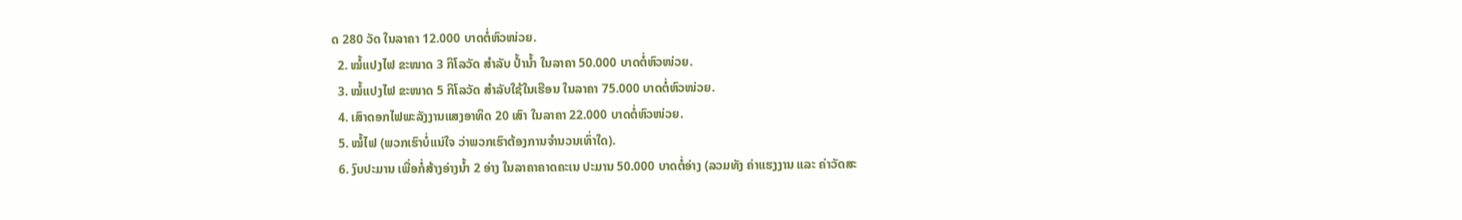ດ 280 ວັດ ໃນລາຄາ 12.000 ບາດຕໍ່ຫົວໜ່ວຍ.
  2. ໝໍ້ແປງໄຟ ຂະໜາດ 3 ກິໂລວັດ ສໍາລັບ ປໍ້ານໍ້າ ໃນລາຄາ 50.000 ບາດຕໍ່ຫົວໜ່ວຍ.
  3. ໝໍ້ແປງໄຟ ຂະໜາດ 5 ກິໂລວັດ ສໍາລັບໃຊ້ໃນເຮືອນ ໃນລາຄາ 75.000 ບາດຕໍ່ຫົວໜ່ວຍ.
  4. ເສົາດອກໄຟພະລັງງານແສງອາທິດ 20 ເສົາ ໃນລາຄາ 22.000 ບາດຕໍ່ຫົວໜ່ວຍ.
  5. ໝໍ້ໄຟ (ພວກເຮົາບໍ່ແນ່ໃຈ ວ່າພວກເຮົາຕ້ອງການຈໍານວນເທົ່າໃດ).
  6. ງົບປະມານ ເພື່ອກໍ່ສ້າງອ່າງນໍ້າ 2 ອ່າງ ໃນລາຄາຄາດຄະເນ ປະມານ 50.000 ບາດຕໍ່ອ່າງ (ລວມທັງ ຄ່າແຮງງານ ແລະ ຄ່າວັດສະ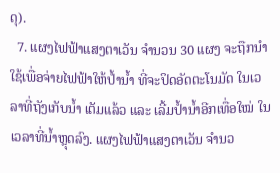ດຸ).
  7. ແຜງໄຟຟ້າແສງຕາເວັນ ຈໍານວນ 30 ແຜງ ຈະຖືກນໍາໃຊ້ເພື່ອຈ່າຍໄຟຟ້າໃຫ້ປໍ້ານໍ້າ ທີ່ຈະປິດອັດຕະໂນມັດ ໃນເວ ລາທີ່ຖັງເກັບນໍ້າ ເຕັມແລ້ວ ແລະ ເລີ້ມປໍ້ານໍ້າອີກເທື່ອໃໝ່ ໃນເວລາທີ່ນໍ້າຫຼຸດລົງ. ແຜງໄຟຟ້າແສງຕາເວັນ ຈໍານວ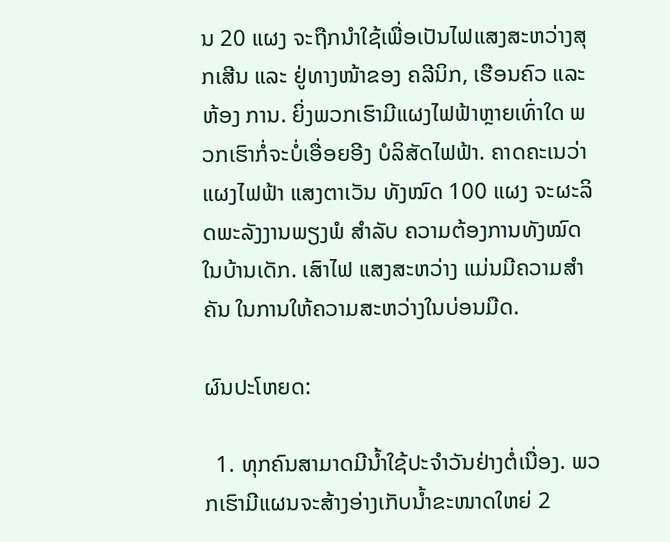ນ 20 ແຜງ ຈະຖືກນໍາໃຊ້ເພື່ອເປັນໄຟແສງສະຫວ່າງສຸກເສີນ ແລະ ຢູ່ທາງໜ້າຂອງ ຄລີນິກ, ເຮືອນຄົວ ແລະ ຫ້ອງ ການ. ຍິ່ງພວກເຮົາມີແຜງໄຟຟ້າຫຼາຍເທົ່າໃດ ພວກເຮົາກໍ່ຈະບໍ່ເອື່ອຍອີງ ບໍລິສັດໄຟຟ້າ. ຄາດຄະເນວ່າ ແຜງໄຟຟ້າ ແສງຕາເວັນ ທັງໝົດ 100 ແຜງ ຈະຜະລິດພະລັງງານພຽງພໍ ສໍາລັບ ຄວາມຕ້ອງການທັງໝົດ ໃນບ້ານເດັກ. ເສົາໄຟ ແສງສະຫວ່າງ ແມ່ນມີຄວາມສໍາຄັນ ໃນການໃຫ້ຄວາມສະຫວ່າງໃນບ່ອນມືດ.

ຜົນປະໂຫຍດ:

  1. ທຸກຄົນສາມາດມີນໍ້າໃຊ້ປະຈໍາວັນຢ່າງຕໍ່ເນື່ອງ. ພວກເຮົາມີແຜນຈະສ້າງອ່າງເກັບນໍ້າຂະໜາດໃຫຍ່ 2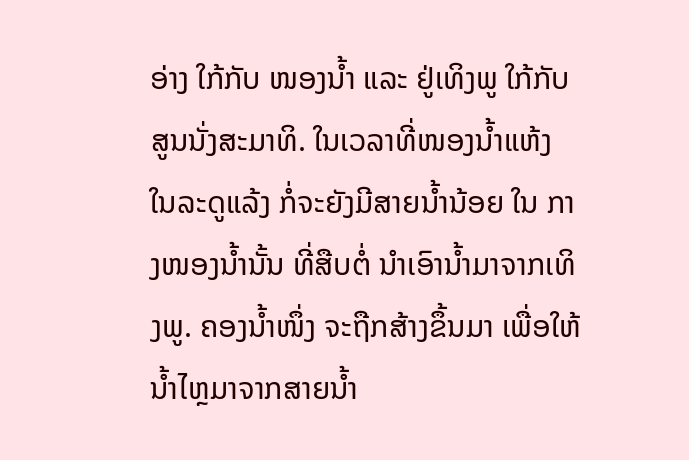ອ່າງ ໃກ້ກັບ ໜອງນໍ້າ ແລະ ຢູ່ເທິງພູ ໃກ້ກັບສູນນັ່ງສະມາທິ. ໃນເວລາທີ່ໜອງນໍ້າແຫ້ງ ໃນລະດູແລ້ງ ກໍ່ຈະຍັງມີສາຍນໍ້ານ້ອຍ ໃນ ກາງໜອງນໍ້ານັ້ນ ທີ່ສືບຕໍ່ ນໍາເອົານໍ້າມາຈາກເທິງພູ. ຄອງນໍ້າໜຶ່ງ ຈະຖືກສ້າງຂຶ້ນມາ ເພື່ອໃຫ້ນໍ້າໄຫຼມາຈາກສາຍນໍ້າ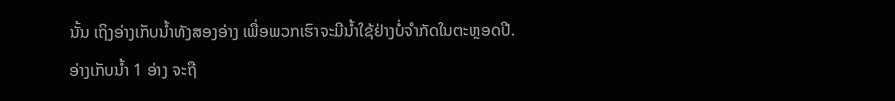ນັ້ນ ເຖິງອ່າງເກັບນໍ້າທັງສອງອ່າງ ເພື່ອພວກເຮົາຈະມີນໍ້າໃຊ້ຢ່າງບໍ່ຈໍາກັດໃນຕະຫຼອດປີ. ອ່າງເກັບນໍ້າ 1 ອ່າງ ຈະຖື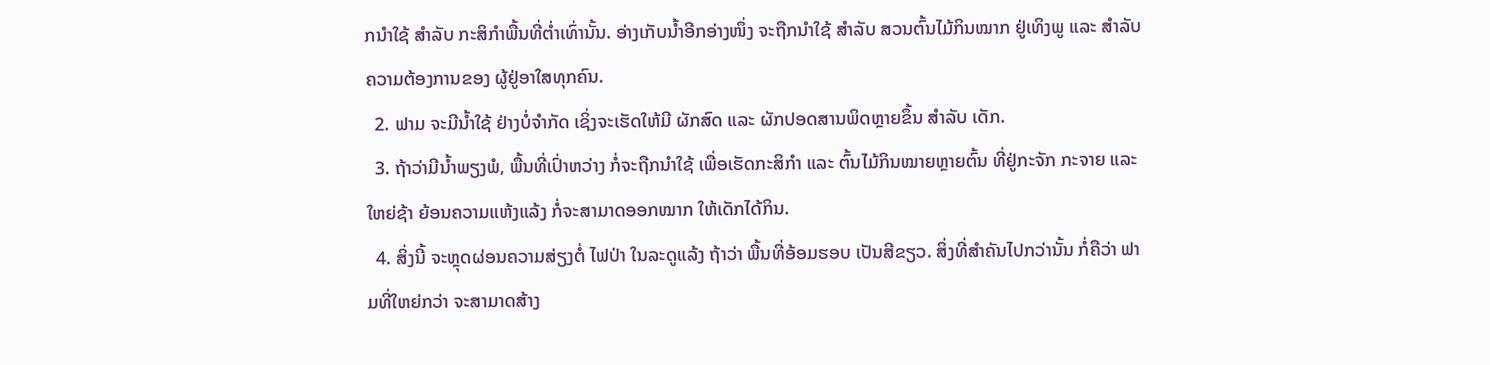ກນໍາໃຊ້ ສໍາລັບ ກະສິກໍາພື້ນທີ່ຕໍ່າເທົ່ານັ້ນ. ອ່າງເກັບນໍ້າອີກອ່າງໜຶ່ງ ຈະຖືກນໍາໃຊ້ ສໍາລັບ ສວນຕົ້ນໄມ້ກິນໝາກ ຢູ່ເທິງພູ ແລະ ສໍາລັບ ຄວາມຕ້ອງການຂອງ ຜູ້ຢູ່ອາໃສທຸກຄົນ.
  2. ຟາມ ຈະມີນໍ້າໃຊ້ ຢ່າງບໍ່ຈໍາກັດ ເຊິ່ງຈະເຮັດໃຫ້ມີ ຜັກສົດ ແລະ ຜັກປອດສານພິດຫຼາຍຂຶ້ນ ສໍາລັບ ເດັກ.
  3. ຖ້າວ່າມີນໍ້າພຽງພໍ, ພື້ນທີ່ເປົ່າຫວ່າງ ກໍ່ຈະຖືກນໍາໃຊ້ ເພື່ອເຮັດກະສິກໍາ ແລະ ຕົ້ນໄມ້ກິນໝາຍຫຼາຍຕົ້ນ ທີ່ຢູ່ກະຈັກ ກະຈາຍ ແລະ ໃຫຍ່ຊ້າ ຍ້ອນຄວາມແຫ້ງແລ້ງ ກໍ່ຈະສາມາດອອກໝາກ ໃຫ້ເດັກໄດ້ກິນ.
  4. ສິ່ງນີ້ ຈະຫຼຸດຜ່ອນຄວາມສ່ຽງຕໍ່ ໄຟປ່າ ໃນລະດູແລ້ງ ຖ້າວ່າ ພື້ນທີ່ອ້ອມຮອບ ເປັນສີຂຽວ. ສິ່ງທີ່ສໍາຄັນໄປກວ່ານັ້ນ ກໍ່ຄືວ່າ ຟາມທີ່ໃຫຍ່ກວ່າ ຈະສາມາດສ້າງ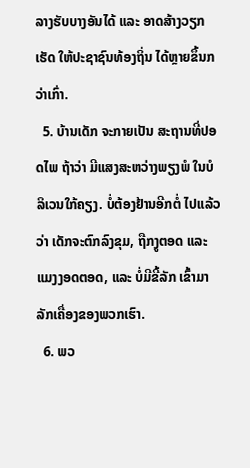ລາງຮັບບາງອັນໄດ້ ແລະ ອາດສ້າງວຽກເຮັດ ໃຫ້ປະຊາຊົນທ້ອງຖິ່ນ ໄດ້ຫຼາຍຂຶ້ນກວ່າເກົ່າ.
  5. ບ້ານເດັກ ຈະກາຍເປັນ ສະຖານທີ່ປອດໄພ ຖ້າວ່າ ມີແສງສະຫວ່າງພຽງພໍ ໃນບໍລິເວນໃກ້ຄຽງ. ບໍ່ຕ້ອງຢ້ານອີກຕໍ່ ໄປແລ້ວວ່າ ເດັກຈະຕົກລົງຂຸມ, ຖືກງູຕອດ ແລະ ແມງງອດຕອດ, ແລະ ບໍ່ມີຂີ້ລັກ ເຂົ້າມາລັກເຄື່ອງຂອງພວກເຮົາ.
  6. ພວ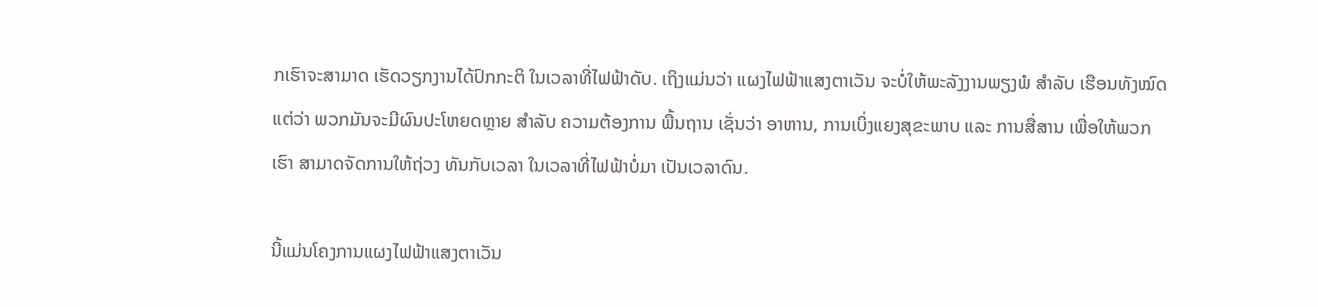ກເຮົາຈະສາມາດ ເຮັດວຽກງານໄດ້ປົກກະຕິ ໃນເວລາທີ່ໄຟຟ້າດັບ. ເຖິງແມ່ນວ່າ ແຜງໄຟຟ້າແສງຕາເວັນ ຈະບໍ່ໃຫ້ພະລັງງານພຽງພໍ ສໍາລັບ ເຮືອນທັງໝົດ ແຕ່ວ່າ ພວກມັນຈະມີຜົນປະໂຫຍດຫຼາຍ ສໍາລັບ ຄວາມຕ້ອງການ ພື້ນຖານ ເຊັ່ນວ່າ ອາຫານ, ການເບິ່ງແຍງສຸຂະພາບ ແລະ ການສື່ສານ ເພື່ອໃຫ້ພວກເຮົາ ສາມາດຈັດການໃຫ້ຖ່ວງ ທັນກັບເວລາ ໃນເວລາທີ່ໄຟຟ້າບໍ່ມາ ເປັນເວລາດົນ.

ນີ້ແມ່ນໂຄງການແຜງໄຟຟ້າແສງຕາເວັນ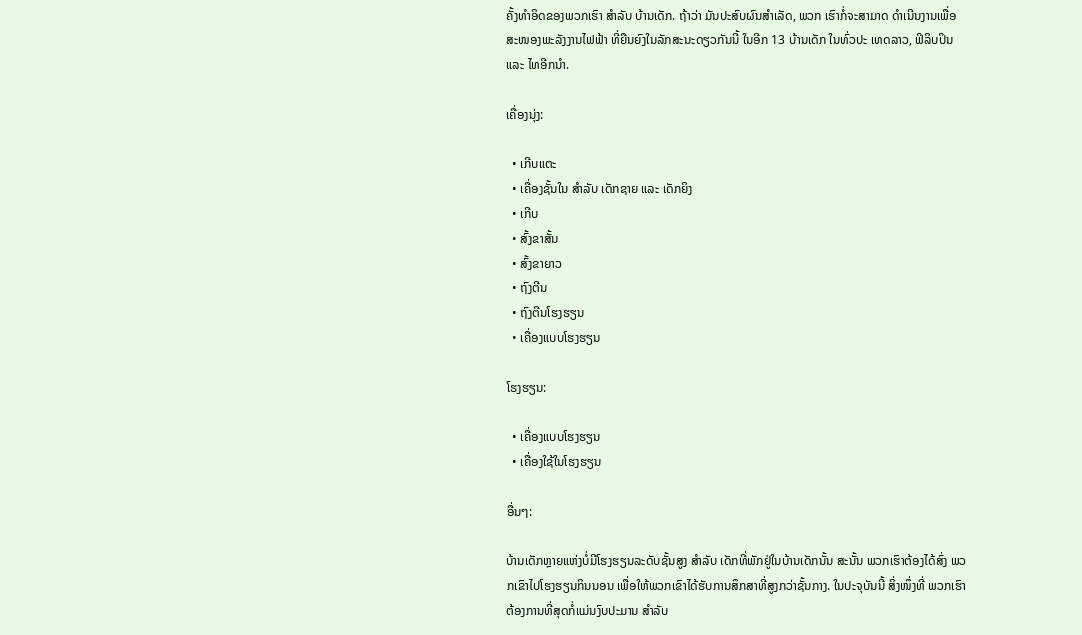ຄັ້ງທໍາອິດຂອງພວກເຮົາ ສໍາລັບ ບ້ານເດັກ. ຖ້າວ່າ ມັນປະສົບຜົນສໍາເລັດ, ພວກ ເຮົາກໍ່ຈະສາມາດ ດໍາເນີນງານເພື່ອສະໜອງພະລັງງານໄຟຟ້າ ທີ່ຍືນຍົງໃນລັກສະນະດຽວກັນນີ້ ໃນອີກ 13 ບ້ານເດັກ ໃນທົ່ວປະ ເທດລາວ, ຟິລິບປິນ ແລະ ໄທອີກນຳ.

ເຄື່ອງນຸ່ງ:

  • ເກີບແຕະ
  • ເຄື່ອງຊັ້ນໃນ ສໍາລັບ ເດັກຊາຍ ແລະ ເດັກຍິງ
  • ເກີບ
  • ສົ້ງຂາສັ້ນ
  • ສົ້ງຂາຍາວ
  • ຖົງຕີນ
  • ຖົງຕີນໂຮງຮຽນ
  • ເຄື່ອງແບບໂຮງຮຽນ

ໂຮງຮຽນ:

  • ເຄື່ອງແບບໂຮງຮຽນ
  • ເຄື່ອງໃຊ້ໃນໂຮງຮຽນ

ອື່ນໆ:

ບ້ານເດັກຫຼາຍແຫ່ງບໍ່ມີໂຮງຮຽນລະດັບຊັ້ນສູງ ສໍາລັບ ເດັກທີ່ພັກຢູ່ໃນບ້ານເດັກນັ້ນ ສະນັ້ນ ພວກເຮົາຕ້ອງໄດ້ສົ່ງ ພວກເຂົາໄປໂຮງຮຽນກິນນອນ ເພື່ອໃຫ້ພວກເຂົາໄດ້ຮັບການສຶກສາທີ່ສູງກວ່າຊັ້ນກາງ. ໃນປະຈຸບັນນີ້ ສິ່ງໜຶ່ງທີ່ ພວກເຮົາຕ້ອງການທີ່ສຸດກໍ່ແມ່ນງົບປະມານ ສໍາລັບ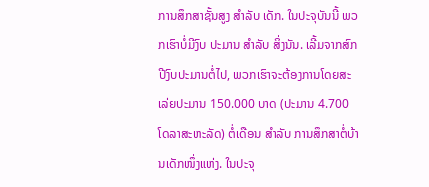ການສຶກສາຊັ້ນສູງ ສໍາລັບ ເດັກ. ໃນປະຈຸບັນນີ້ ພວກເຮົາບໍ່ມີງົບ ປະມານ ສໍາລັບ ສິ່ງນັນ. ເລີ້ມຈາກສົກປີງົບປະມານຕໍ່ໄປ, ພວກເຮົາຈະຕ້ອງການໂດຍສະເລ່ຍປະມານ 150.000 ບາດ (ປະມານ 4.700 ໂດລາສະຫະລັດ) ຕໍ່ເດືອນ ສໍາລັບ ການສຶກສາຕໍ່ບ້ານເດັກໜຶ່ງແຫ່ງ. ໃນປະຈຸ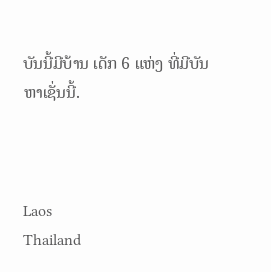ບັນນີ້ມີບ້ານ ເດັກ 6 ແຫ່ງ ທີ່ມີບັນຫາເຊັ່ນນີ້.



Laos
Thailand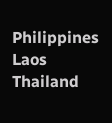Philippines
Laos
Thailand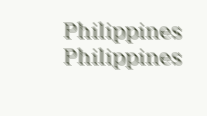Philippines
Philippines